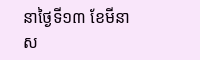នាថ្ងៃទី១៣ ខែមីនា ស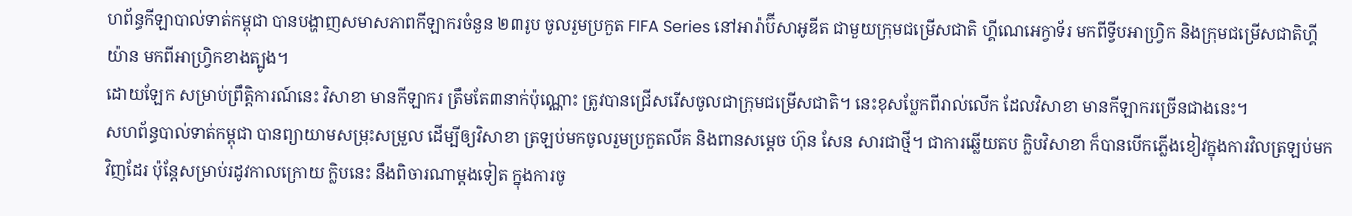ហព័ន្ធកីឡាបាល់ទាត់កម្ពុជា បានបង្ហាញសមាសភាពកីឡាករចំនួន ២៣រូប ចូលរួមប្រកួត FIFA Series នៅអារ៉ាប៊ីសាអូឌីត ជាមួយក្រុមជម្រើសជាតិ ហ្គីណេអេក្វាទ័រ មកពីទ្វីបអាហ្វ្រិក និងក្រុមជម្រើសជាតិហ្គីយ៉ាន មកពីអាហ្វ្រិកខាងត្បូង។
ដោយឡែក សម្រាប់ព្រឹត្តិការណ៍នេះ វិសាខា មានកីឡាករ ត្រឹមតែ៣នាក់ប៉ុណ្ណោះ ត្រូវបានជ្រើសរើសចូលជាក្រុមជម្រើសជាតិ។ នេះខុសប្លែកពីរាល់លើក ដែលវិសាខា មានកីឡាករច្រើនជាងនេះ។
សហព័ន្ធបាល់ទាត់កម្ពុជា បានព្យាយាមសម្រុះសម្រួល ដើម្បីឲ្យវិសាខា ត្រឡប់មកចូលរួមប្រកួតលីគ និងពានសម្ដេច ហ៊ុន សែន សារជាថ្មី។ ជាការឆ្លើយតប ក្លិបវិសាខា ក៏បានបើកភ្លើងខៀវក្នុងការវិលត្រឡប់មកវិញដែរ ប៉ុន្ដែសម្រាប់រដូវកាលក្រោយ ក្លិបនេះ នឹងពិចារណាម្ដងទៀត ក្នុងការចូ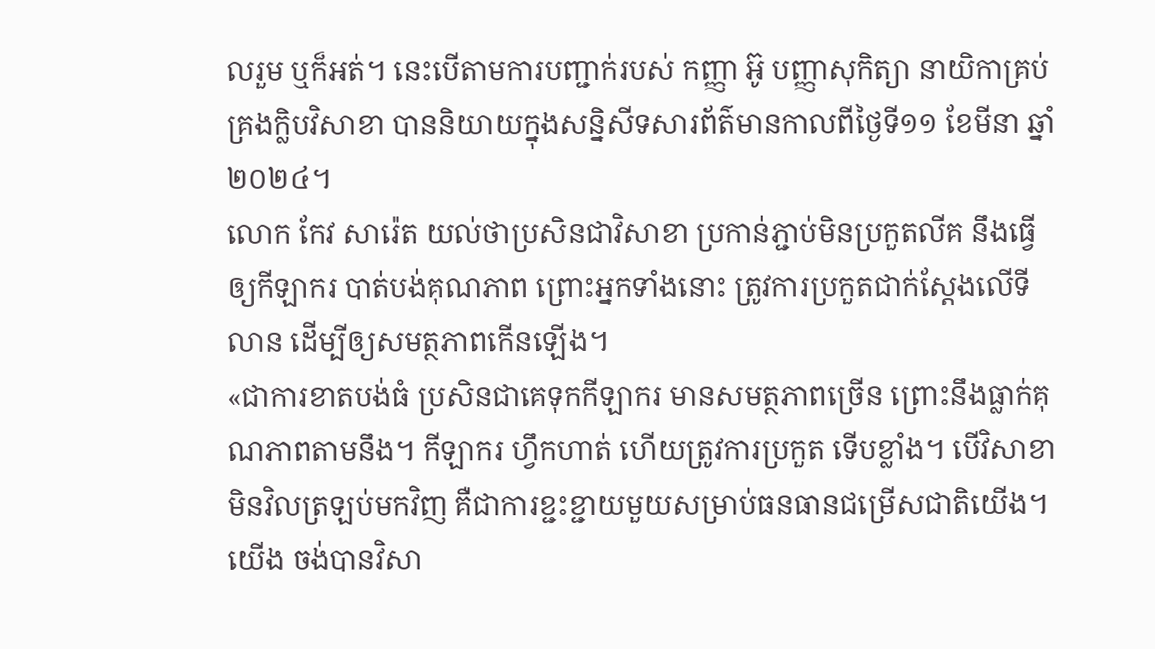លរួម ឬក៏អត់។ នេះបើតាមការបញ្ជាក់របស់ កញ្ញា អ៊ូ បញ្ញាសុកិត្យា នាយិកាគ្រប់គ្រងក្លិបវិសាខា បាននិយាយក្នុងសន្និសីទសារព័ត៌មានកាលពីថ្ងៃទី១១ ខែមីនា ឆ្នាំ២០២៤។
លោក កែវ សារ៉េត យល់ថាប្រសិនជាវិសាខា ប្រកាន់ភ្ជាប់មិនប្រកួតលីគ នឹងធ្វើឲ្យកីឡាករ បាត់បង់គុណភាព ព្រោះអ្នកទាំងនោះ ត្រូវការប្រកួតជាក់ស្ដែងលើទីលាន ដើម្បីឲ្យសមត្ថភាពកើនឡើង។
«ជាការខាតបង់ធំ ប្រសិនជាគេទុកកីឡាករ មានសមត្ថភាពច្រើន ព្រោះនឹងធ្លាក់គុណភាពតាមនឹង។ កីឡាករ ហ្វឹកហាត់ ហើយត្រូវការប្រកួត ទើបខ្លាំង។ បើវិសាខា មិនវិលត្រឡប់មកវិញ គឺជាការខ្ជះខ្ជាយមួយសម្រាប់ធនធានជម្រើសជាតិយើង។ យើង ចង់បានវិសា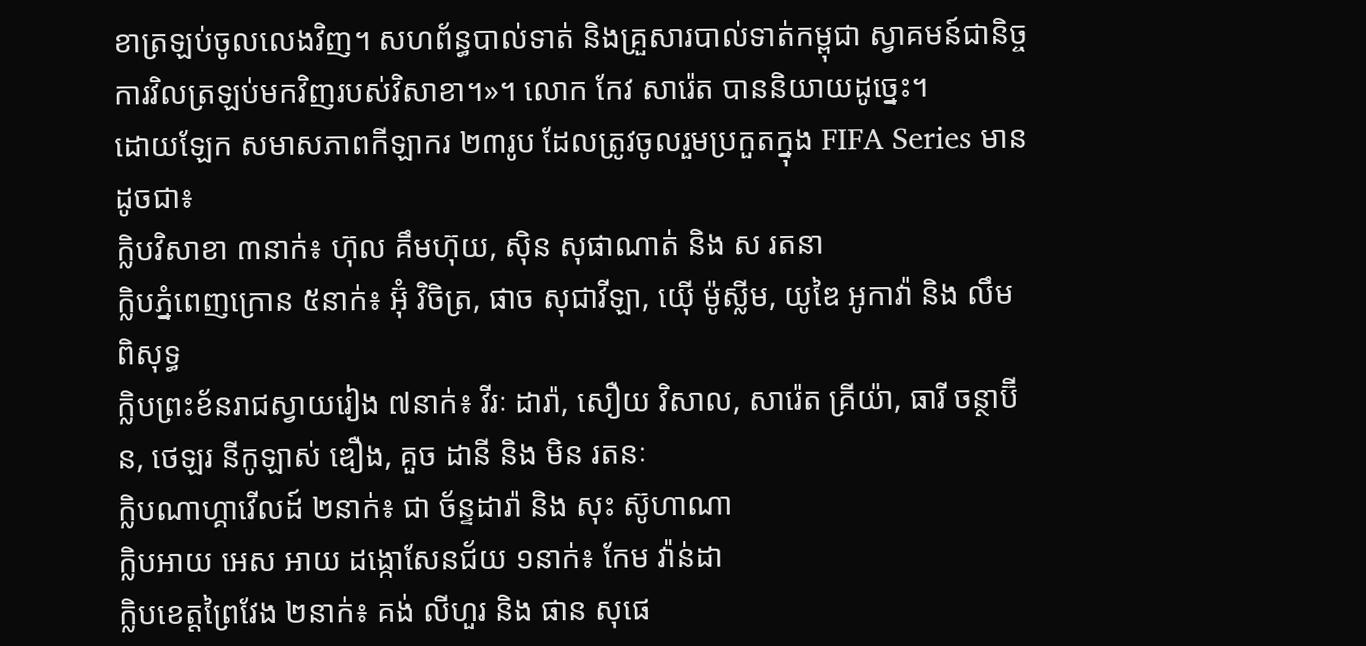ខាត្រឡប់ចូលលេងវិញ។ សហព័ន្ធបាល់ទាត់ និងគ្រួសារបាល់ទាត់កម្ពុជា ស្វាគមន៍ជានិច្ច ការវិលត្រឡប់មកវិញរបស់វិសាខា។»។ លោក កែវ សារ៉េត បាននិយាយដូច្នេះ។
ដោយឡែក សមាសភាពកីឡាករ ២៣រូប ដែលត្រូវចូលរួមប្រកួតក្នុង FIFA Series មានដូចជា៖
ក្លិបវិសាខា ៣នាក់៖ ហ៊ុល គឹមហ៊ុយ, ស៊ិន សុផាណាត់ និង ស រតនា
ក្លិបភ្នំពេញក្រោន ៥នាក់៖ អ៊ុំ វិចិត្រ, ផាច សុជាវីឡា, យ៉ើ ម៉ូស្លីម, យូឌៃ អូកាវ៉ា និង លឹម ពិសុទ្ធ
ក្លិបព្រះខ័នរាជស្វាយរៀង ៧នាក់៖ វីរៈ ដារ៉ា, សឿយ វិសាល, សារ៉េត គ្រីយ៉ា, ធារី ចន្ថាប៊ីន, ថេឡរ នីកូឡាស់ ឌឿង, គួច ដានី និង មិន រតនៈ
ក្លិបណាហ្គាវើលដ៍ ២នាក់៖ ជា ច័ន្ទដារ៉ា និង សុះ ស៊ូហាណា
ក្លិបអាយ អេស អាយ ដង្កោសែនជ័យ ១នាក់៖ កែម វ៉ាន់ដា
ក្លិបខេត្តព្រៃវែង ២នាក់៖ គង់ លីហួរ និង ផាន សុផេ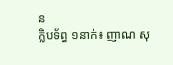ន
ក្លិបទ័ព្ធ ១នាក់៖ ញាណ សុ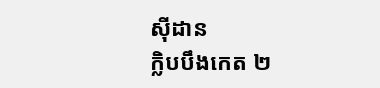ស៊ីដាន
ក្លិបបឹងកេត ២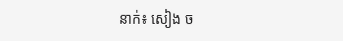នាក់៖ សៀង ច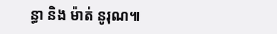ន្ធា និង ម៉ាត់ នូរុណ៕